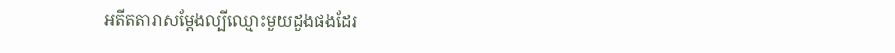អតីតតារាសម្តែងល្បីឈ្មោះមួយដួងផងដែរ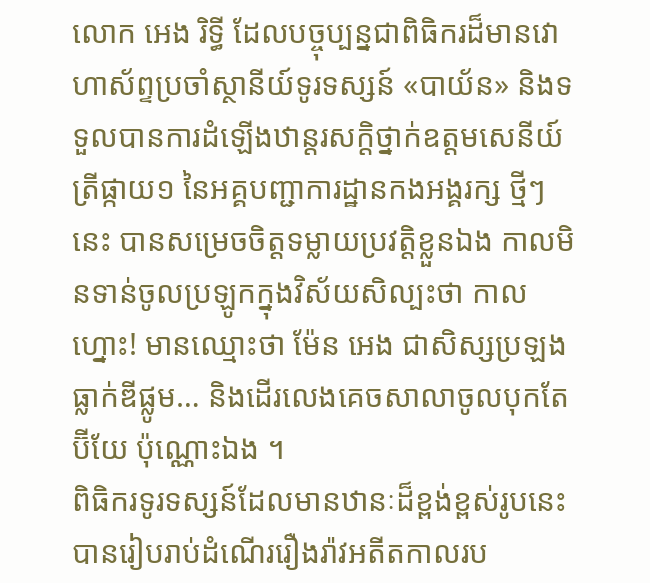លោក អេង រិទ្ធី ដែលបច្ចុប្បន្នជាពិធិករដ៏មានវោហាស័ព្ទប្រចាំស្ថានីយ៍ទូរទស្សន៍ «បាយ័ន» និងទទួលបានការដំឡើងឋាន្តរសក្តិថ្នាក់ឧត្តមសេនីយ៍ត្រីផ្កាយ១ នៃអគ្គបញ្ជាការដ្ឋានកងអង្គរក្ស ថ្មីៗនេះ បានសម្រេចចិត្តទម្លាយប្រវត្តិខ្លួនឯង កាលមិនទាន់ចូលប្រឡូកក្នុងវិស័យសិល្បះថា កាលហ្នោះ! មានឈ្មោះថា ម៉ែន អេង ជាសិស្សប្រឡងធ្លាក់ឌីផ្លូម… និងដើរលេងគេចសាលាចូលបុកតែប៊ីយែ ប៉ុណ្ណោះឯង ។
ពិធិករទូរទស្សន៍ដែលមានឋានៈដ៏ខ្ពង់ខ្ពស់រូបនេះ បានរៀបរាប់ដំណើររឿងរ៉ាវអតីតកាលរប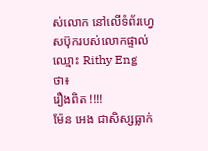ស់លោក នៅលើទំព័រហ្វេសប៊ុករបស់លោកផ្ទាល់ឈ្មោះ Rithy Eng ថា៖
រឿងពិត !!!!
ម៉ែន អេង ជាសិស្សធ្លាក់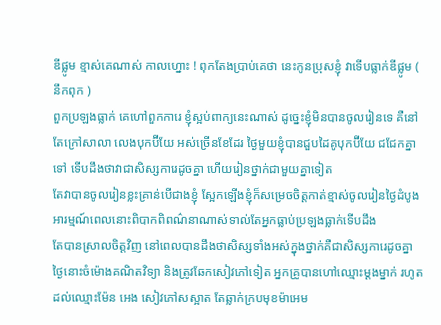ឌីផ្លូម ខ្មាស់គេណាស់ កាលហ្នោះ ! ពុកតែងប្រាប់គេថា នេះកូនប្រុសខ្ញុំ វាទើបធ្លាក់ឌីផ្លូម ( នឹកពុក )
ពួកប្រឡងធ្លាក់ គេហៅពួកការេ ខ្ញុំស្អប់ពាក្យនេះណាស់ ដូច្នេះខ្ញុំមិនបានចូលរៀនទេ គឺនៅតែក្រៅសាលា លេងបុកប៊ីយែ អស់ច្រើនខែដែរ ថ្ងៃមួយខ្ញុំបានជួបដៃគូបុកប៊ីយែ ជជែកគ្នាទៅ ទើបដឹងថាវាជាសិស្សការេដូចគ្នា ហើយរៀនថ្នាក់ជាមួយគ្នាទៀត
តែវាបានចូលរៀនខ្លះគ្រាន់បើជាងខ្ញុំ ស្អែកឡើងខ្ញុំក៏សម្រេចចិត្តកាត់ខ្មាស់ចូលរៀនថ្ងៃដំបូង អារម្មណ៍ពេលនោះពិបាកពិពណ៌នាណាស់ទាល់តែអ្នកធ្លាប់ប្រឡងធ្លាក់ទើបដឹង
តែបានស្រាលចិត្តវិញ នៅពេលបានដឹងថាសិស្សទាំងអស់ក្នុងថ្នាក់គឺជាសិស្សការេដូចគ្នា
ថ្ងៃនោះចំម៉ោងគណិតវិទ្យា និងត្រូវឆែកសៀវភៅទៀត អ្នកគ្រូបានហៅឈ្មោះម្តងម្នាក់ រហូតដល់ឈ្មោះម៉ែន អេង សៀវភៅសស្អាត តែឆ្លាក់ក្របមុខម៉ាអេម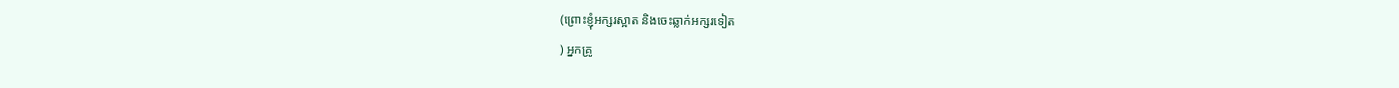(ព្រោះខ្ញុំអក្សរស្អាត និងចេះឆ្លាក់អក្សរទៀត
) អ្នកគ្រូ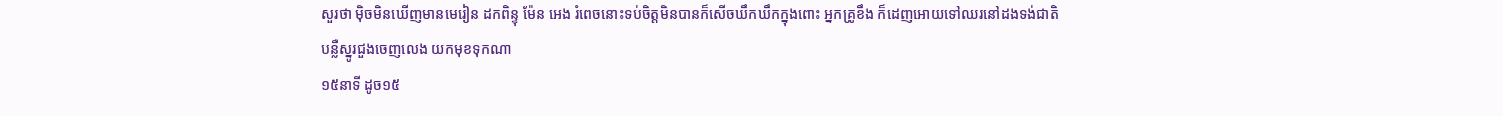សួរថា មុិចមិនឃើញមានមេរៀន ដកពិន្ទុ ម៉ែន អេង រំពេចនោះទប់ចិត្តមិនបានក៏សើចឃឹកឃឹកក្នុងពោះ អ្នកគ្រូខឹង ក៏ដេញអោយទៅឈរនៅដងទង់ជាតិ
បន្លឺស្នូរជួងចេញលេង យកមុខទុកណា
១៥នាទី ដូច១៥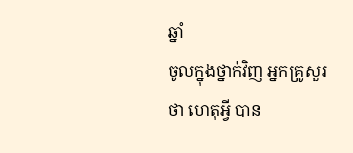ឆ្នាំ
ចូលក្នុងថ្នាក់វិញ អ្នកគ្រូសួរថា ហេតុអ្វី បាន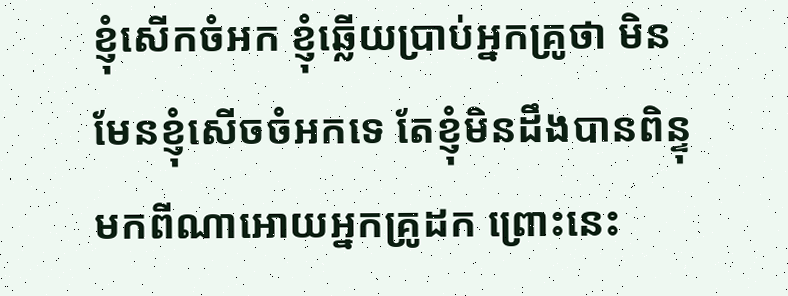ខ្ញុំសើកចំអក ខ្ញុំឆ្លើយប្រាប់អ្នកគ្រូថា មិនមែនខ្ញុំសើចចំអកទេ តែខ្ញុំមិនដឹងបានពិន្ទុមកពីណាអោយអ្នកគ្រូដក ព្រោះនេះ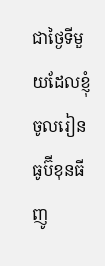ជាថ្ងៃទីមួយដែលខ្ញុំចូលរៀន
ធូប៊ីខុនធីញូ